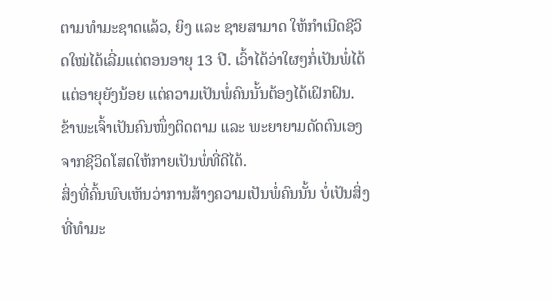ຕາມທຳມະຊາດແລ້ວ, ຍິງ ແລະ ຊາຍສາມາດ ໃຫ້ກຳເນີດຊີວິດໃໝ່ໄດ້ເລີ່ມແຕ່ຕອນອາຍຸ 13 ປີ. ເວົ້າໄດ້ວ່າໃຜໆກໍ່ເປັນພໍ່ໄດ້ແຕ່ອາຍຸຍັງນ້ອຍ ແຕ່ຄວາມເປັນພໍ່ຄົນນັ້ນຕ້ອງໄດ້ເຝິກຝົນ. ຂ້າພະເຈົ້າເປັນຄົນໜຶ່ງຕິດຕາມ ແລະ ພະຍາຍາມດັດຕົນເອງ ຈາກຊີວິດໂສດໃຫ້ກາຍເປັນພໍ່ທີ່ດີໄດ້.
ສິ່ງທີ່ຄົ້ນພົບເຫັນວ່າການສ້າງຄວາມເປັນພໍ່ຄົນນັ້ນ ບໍ່ເປັນສິ່ງທີ່ທຳມະ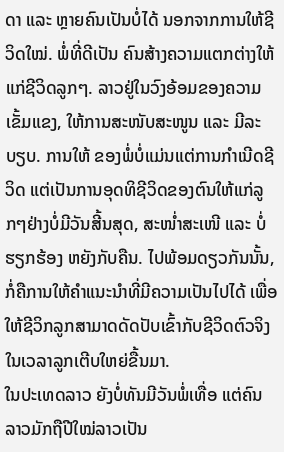ດາ ແລະ ຫຼາຍຄົນເປັນບໍ່ໄດ້ ນອກຈາກການໃຫ້ຊີວິດໃໝ່. ພໍ່ທີ່ດີເປັນ ຄົນສ້າງຄວາມແຕກຕ່າງໃຫ້ແກ່ຊີວິດລູກໆ. ລາວຢູ່ໃນວົງອ້ອມຂອງຄວາມເຂັ້ມແຂງ, ໃຫ້ການສະໜັບສະໜູນ ແລະ ມີລະບຽບ. ການໃຫ້ ຂອງພໍ່ບໍ່ແມ່ນແຕ່ການກຳເນີດຊີວິດ ແຕ່ເປັນການອຸດທິຊີວິດຂອງຕົນໃຫ້ແກ່ລູກໆຢ່າງບໍ່ມີວັນສີ້ນສຸດ, ສະໜໍ່າສະເໜີ ແລະ ບໍ່ຮຽກຮ້ອງ ຫຍັງກັບຄືນ. ໄປພ້ອມດຽວກັນນັ້ນ, ກໍ່ຄືການໃຫ້ຄຳແນະນຳທີ່ມີຄວາມເປັນໄປໄດ້ ເພື່ອໃຫ້ຊີວິກລູກສາມາດດັດປັບເຂົ້າກັບຊີວິດຕົວຈິງ ໃນເວລາລູກເຕີບໃຫຍ່ຂື້ນມາ.
ໃນປະເທດລາວ ຍັງບໍ່ທັນມີວັນພໍ່ເທື່ອ ແຕ່ຄົນລາວມັກຖືປີໃໝ່ລາວເປັນ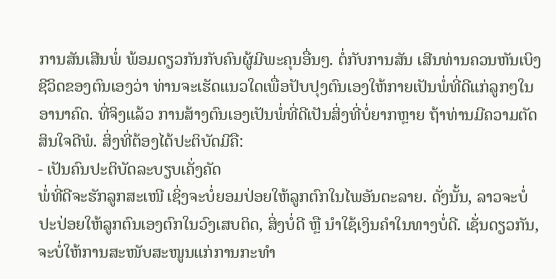ການສັນເສີນພໍ່ ພ້ອມດຽວກັນກັບຄົນຜູ້ມີພະຄຸນອື່ນໆ. ຕໍ່ກັບການສັນ ເສີນທ່ານຄວນຫັນເບິງຊີວິດຂອງຕົນເອງວ່າ ທ່ານຈະເຮັດແນວໃດເພື່ອປັບປຸງຕົນເອງໃຫ້ກາຍເປັນພໍ່ທີ່ດີແກ່ລູກໆໃນອານາຄົດ. ທີ່ຈິງແລ້ວ ການສ້າງຕົນເອງເປັນພໍ່ທີ່ດີເປັນສິ່ງທີ່ບໍ່ຍາກຫຼາຍ ຖ້າທ່ານມີຄວາມຕັດສິນໃຈດີພໍ. ສິ່ງທີ່ຕ້ອງໄດ້ປະຕິບັດມີຄື:
- ເປັນຄົນປະຕິບັດລະບຽບເຄັ່ງຄັດ
ພໍ່ທີ່ດີຈະຮັກລູກສະເໜີ ເຊິ່ງຈະບໍ່ຍອມປ່ອຍໃຫ້ລູກຕົກໃນໄພອັນຕະລາຍ. ດັ່ງນັ້ນ, ລາວຈະບໍ່ປະປ່ອຍໃຫ້ລູກຕົນເອງຕົກໃນວົງເສບຕິດ, ສິ່ງບໍ່ດີ ຫຼື ນຳໃຊ້ເງິນຄຳໃນທາງບໍ່ດີ. ເຊັ່ນດຽວກັນ, ຈະບໍ່ໃຫ້ການສະໜັບສະໜູນແກ່ການກະທຳ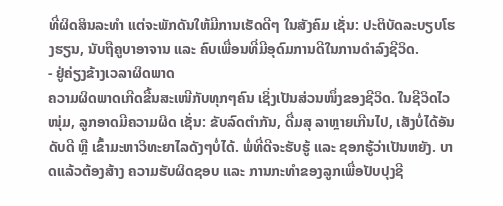ທີ່ຜິດສິນລະທຳ ແຕ່ຈະພັກດັນໃຫ້ມີການເຮັດດີໆ ໃນສັງຄົມ ເຊັ່ນ: ປະຕິບັດລະບຽບໂຮງຮຽນ, ນັບຖືຄູບາອາຈານ ແລະ ຄົບເພື່ອນທີ່ມີອຸດົມການດີໃນການດຳລົງຊີວິດ.
- ຢູ່ຄ່ຽງຂ້າງເວລາຜິດພາດ
ຄວາມຜິດພາດເກີດຂື້ນສະເໜີກັບທຸກໆຄົນ ເຊິ່ງເປັນສ່ວນໜຶ່ງຂອງຊີວິດ. ໃນຊີວິດໄວໜຸ່ມ, ລູກອາດມີຄວາມຜິດ ເຊັ່ນ: ຂັບລົດຕຳກັນ, ດື່ມສຸ ລາຫຼາຍເກີນໄປ, ເສັງບໍ່ໄດ້ອັນດັບດີ ຫຼື ເຂົ້າມະຫາວິທະຍາໄລດັງໆບໍ່ໄດ້. ພໍ່ທີ່ດີຈະຮັບຮູ້ ແລະ ຊອກຮູ້ວ່າເປັນຫຍັງ. ບາດແລ້ວຕ້ອງສ້າງ ຄວາມຮັບຜິດຊອບ ແລະ ການກະທຳຂອງລູກເພື່ອປັບປຸງຊີ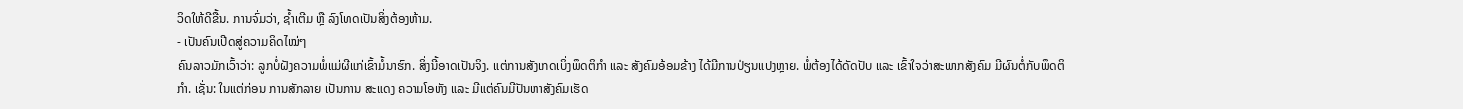ວິດໃຫ້ດີຂື້ນ. ການຈົ່ມວ່າ, ຊ້ຳເຕີມ ຫຼື ລົງໂທດເປັນສິ່ງຕ້ອງຫ້າມ.
- ເປັນຄົນເປີດສູ່ຄວາມຄິດໄໝ່ໆ
ຄົນລາວມັກເວົ້າວ່າ: ລູກບໍ່ຝັງຄວາມພໍ່ແມ່ຜີແກ່ເຂົ້າມໍ້ນາຮົກ. ສິ່ງນີ້ອາດເປັນຈິງ. ແຕ່ການສັງເກດເບິ່ງພຶດຕິກຳ ແລະ ສັງຄົມອ້ອມຂ້າງ ໄດ້ມີການປ່ຽນແປງຫຼາຍ. ພໍ່ຕ້ອງໄດ້ດັດປັບ ແລະ ເຂົ້າໃຈວ່າສະພາກສັງຄົມ ມີຜົນຕໍ່ກັບພຶດຕິກຳ. ເຊັ່ນ: ໃນແຕ່ກ່ອນ ການສັກລາຍ ເປັນການ ສະແດງ ຄວາມໂອຫັງ ແລະ ມີແຕ່ຄົນມີປັນຫາສັງຄົມເຮັດ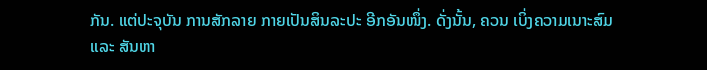ກັນ. ແຕ່ປະຈຸບັນ ການສັກລາຍ ກາຍເປັນສິນລະປະ ອີກອັນໜຶ່ງ. ດັ່ງນັ້ນ, ຄວນ ເບິ່ງຄວາມເນາະສົມ ແລະ ສັນຫາ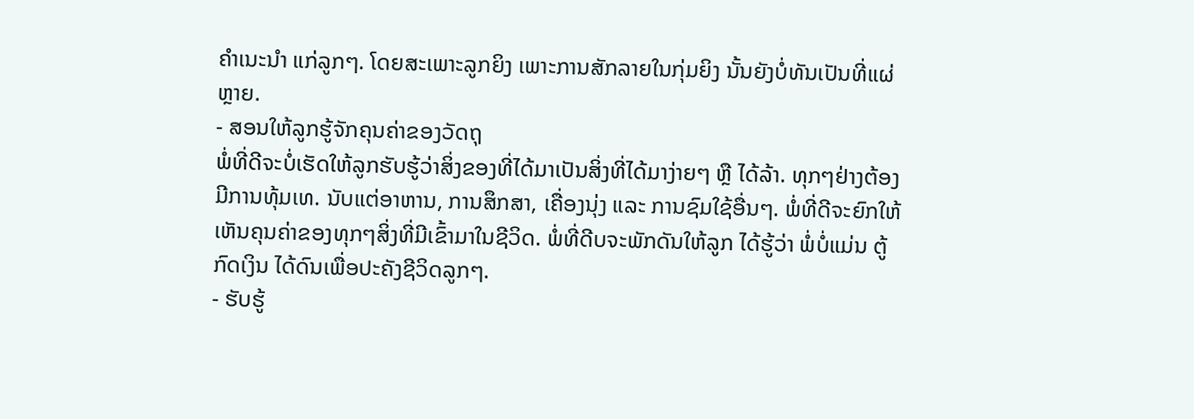ຄຳເນະນຳ ແກ່ລູກໆ. ໂດຍສະເພາະລູກຍິງ ເພາະການສັກລາຍໃນກຸ່ມຍິງ ນັ້ນຍັງບໍ່ທັນເປັນທີ່ແຜ່ຫຼາຍ.
- ສອນໃຫ້ລູກຮູ້ຈັກຄຸນຄ່າຂອງວັດຖຸ
ພໍ່ທີ່ດີຈະບໍ່ເຮັດໃຫ້ລູກຮັບຮູ້ວ່າສິ່ງຂອງທີ່ໄດ້ມາເປັນສິ່ງທີ່ໄດ້ມາງ່າຍໆ ຫຼື ໄດ້ລ້າ. ທຸກໆຢ່າງຕ້ອງມີການທຸ້ມເທ. ນັບແຕ່ອາຫານ, ການສຶກສາ, ເຄື່ອງນຸ່ງ ແລະ ການຊົມໃຊ້ອື່ນໆ. ພໍ່ທີ່ດີຈະຍົກໃຫ້ເຫັນຄຸນຄ່າຂອງທຸກໆສິ່ງທີ່ມີເຂົ້າມາໃນຊີວິດ. ພໍ່ທີ່ດີບຈະພັກດັນໃຫ້ລູກ ໄດ້ຮູ້ວ່າ ພໍ່ບໍ່ແມ່ນ ຕູ້ກົດເງິນ ໄດ້ດົນເພື່ອປະຄັງຊີວິດລູກໆ.
- ຮັບຮູ້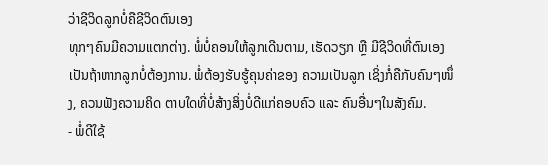ວ່າຊີວິດລູກບໍ່ຄືຊີວິດຕົນເອງ
ທຸກໆຄົນມີຄວາມແຕກຕ່າງ. ພໍ່ບໍ່ຄອນໃຫ້ລູກເດີນຕາມ, ເຮັດວຽກ ຫຼື ມີຊີວິດທີ່ຕົນເອງເປັນຖ້າຫາກລູກບໍ່ຕ້ອງການ. ພໍ່ຕ້ອງຮັບຮູ້ຄຸນຄ່າຂອງ ຄວາມເປັນລູກ ເຊິ່ງກໍ່ຄືກັບຄົນໆໜຶ່ງ, ຄວນຟັງຄວາມຄິດ ຕາບໃດທີ່ບໍ່ສ້າງສິ່ງບໍ່ດີແກ່ຄອບຄົວ ແລະ ຄົນອື່ນໆໃນສັງຄົມ.
- ພໍ່ດີໃຊ້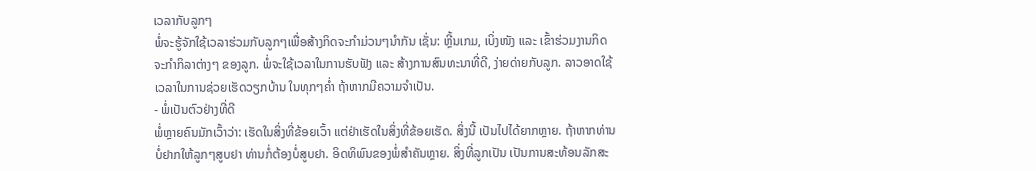ເວລາກັບລູກໆ
ພໍ່ຈະຮູ້ຈັກໃຊ້ເວລາຮ່ວມກັບລູກໆເພື່ອສ້າງກິດຈະກຳມ່ວນໆນຳກັນ ເຊັ່ນ: ຫຼີ້ນເກມ, ເບິ່ງໜັງ ແລະ ເຂົ້າຮ່ວມງານກິດຈະກຳກິລາຕ່າງໆ ຂອງລູກ. ພໍ່ຈະໃຊ້ເວລາໃນການຮັບຟັງ ແລະ ສ້າງການສົນທະນາທີ່ດີ, ງ່າຍດ່າຍກັບລູກ. ລາວອາດໃຊ້ເວລາໃນການຊ່ວຍເຮັດວຽກບ້ານ ໃນທຸກໆຄໍ່າ ຖ້າຫາກມີຄວາມຈຳເປັນ.
- ພໍ່ເປັນຕົວຢ່າງທີ່ດີ
ພໍ່ຫຼາຍຄົນມັກເວົ້າວ່າ: ເຮັດໃນສິ່ງທີ່ຂ້ອຍເວົ້າ ແຕ່ຢ່າເຮັດໃນສິ່ງທີ່ຂ້ອຍເຮັດ. ສິ່ງນີ້ ເປັນໄປໄດ້ຍາກຫຼາຍ. ຖ້າຫາກທ່ານບໍ່ຢາກໃຫ້ລູກໆສູບຢາ ທ່ານກໍ່ຕ້ອງບໍ່ສູບຢາ. ອິດທິພົນຂອງພໍ່ສຳຄັນຫຼາຍ. ສິ່ງທີ່ລູກເປັນ ເປັນການສະທ້ອນລັກສະ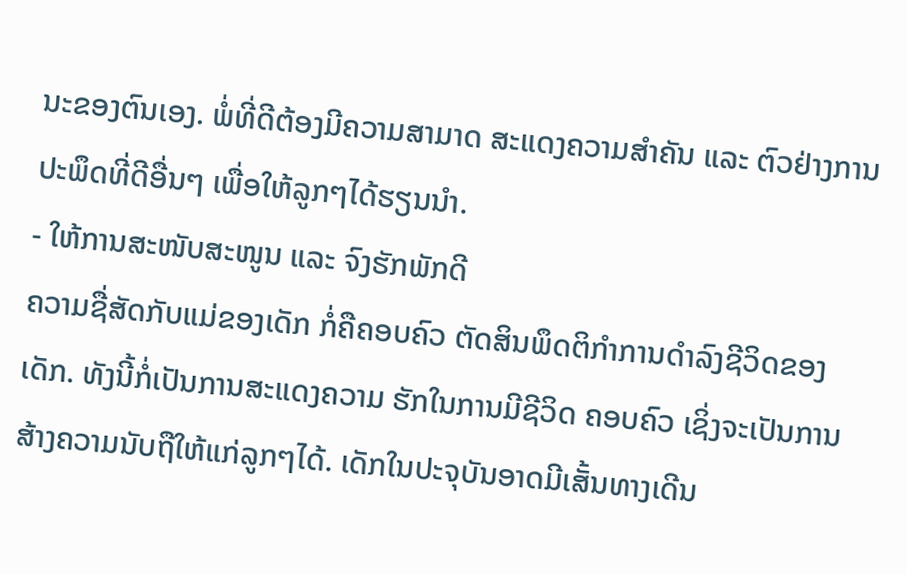ນະຂອງຕົນເອງ. ພໍ່ທີ່ດີຕ້ອງມີຄວາມສາມາດ ສະແດງຄວາມສຳຄັນ ແລະ ຕົວຢ່າງການປະພຶດທີ່ດີອື່ນໆ ເພື່ອໃຫ້ລູກໆໄດ້ຮຽນນຳ.
- ໃຫ້ການສະໜັບສະໜູນ ແລະ ຈົງຮັກພັກດີ
ຄວາມຊື່ສັດກັບແມ່ຂອງເດັກ ກໍ່ຄືຄອບຄົວ ຕັດສິນພຶດຕິກຳການດຳລົງຊີວິດຂອງເດັກ. ທັງນີ້ກໍ່ເປັນການສະແດງຄວາມ ຮັກໃນການມີຊີວິດ ຄອບຄົວ ເຊິ່ງຈະເປັນການສ້າງຄວາມນັບຖືໃຫ້ແກ່ລູກໆໄດ້. ເດັກໃນປະຈຸບັນອາດມີເສັ້ນທາງເດີນ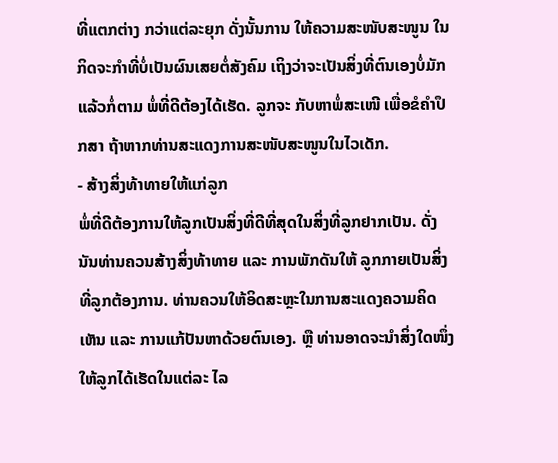ທີ່ແຕກຕ່າງ ກວ່າແຕ່ລະຍຸກ ດັ່ງນັ້ນການ ໃຫ້ຄວາມສະໜັບສະໜູນ ໃນກິດຈະກຳທີ່ບໍ່ເປັນຜົນເສຍຕໍ່ສັງຄົມ ເຖິງວ່າຈະເປັນສິ່ງທີ່ຕົນເອງບໍ່ມັກແລ້ວກໍ່ຕາມ ພໍ່ທີ່ດີຕ້ອງໄດ້ເຮັດ. ລູກຈະ ກັບຫາພໍ່ສະເໜີ ເພື່ອຂໍຄຳປຶກສາ ຖ້າຫາກທ່ານສະແດງການສະໜັບສະໜູນໃນໄວເດັກ.
- ສ້າງສິ່ງທ້າທາຍໃຫ້ແກ່ລູກ
ພໍ່ທີ່ດີຕ້ອງການໃຫ້ລູກເປັນສິ່ງທີ່ດີທີ່ສຸດໃນສິ່ງທີ່ລູກຢາກເປັນ. ດັ່ງນັນທ່ານຄວນສ້າງສິ່ງທ້າທາຍ ແລະ ການພັກດັນໃຫ້ ລູກກາຍເປັນສິ່ງ ທີ່ລູກຕ້ອງການ. ທ່ານຄວນໃຫ້ອິດສະຫຼະໃນການສະແດງຄວາມຄິດເຫັນ ແລະ ການແກ້ປັນຫາດ້ວຍຕົນເອງ. ຫຼື ທ່ານອາດຈະນຳສິ່ງໃດໜຶ່ງ ໃຫ້ລູກໄດ້ເຮັດໃນແຕ່ລະ ໄລ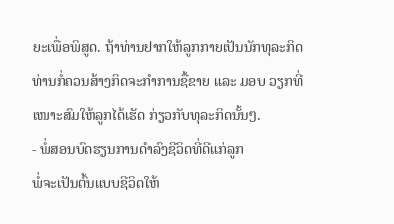ຍະເພື່ອພິສູດ. ຖ້າທ່ານຢາກໃຫ້ລູກກາຍເປັນນັກທຸລະກິດ ທ່ານກໍ່ຄວນສ້າງກິດຈະກຳການຊື້ຂາຍ ແລະ ມອບ ວຽກທີ່ເໜາະສົມໃຫ້ລູກໄດ້ເຮັດ ກ່ຽວກັບທຸລະກິດນັ້ນໆ.
- ພໍ່ສອນບົດຮຽນການດຳລົງຊີວິດທີ່ດີແກ່ລູກ
ພໍ່ຈະເປັນຕົ້ນແບບຊີວິດໃຫ້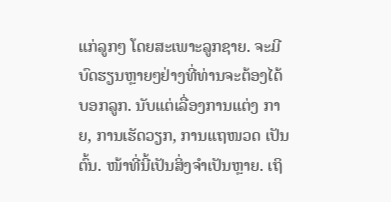ແກ່ລູກໆ ໂດຍສະເພາະລູກຊາຍ. ຈະມີບົດຮຽນຫຼາຍໆຢ່າງທີ່ທ່ານຈະຕ້ອງໄດ້ບອກລູກ. ນັບແຕ່ເລື່ອງການແຕ່ງ ກາຍ, ການເຮັດວຽກ, ການແຖໜວດ ເປັນຕົ້ນ. ໜ້າທີ່ນີ້ເປັນສິ່ງຈຳເປັນຫຼາຍ. ເຖິ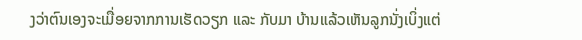ງວ່າຕົນເອງຈະເມື່ອຍຈາກການເຮັດວຽກ ແລະ ກັບມາ ບ້ານແລ້ວເຫັນລູກນັ່ງເບິ່ງແຕ່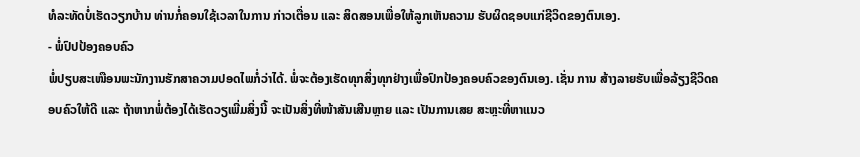ທໍລະທັດບໍ່ເຮັດວຽກບ້ານ ທ່ານກໍ່ຄອນໃຊ້ເວລາໃນການ ກ່າວເຕື່ອນ ແລະ ສິດສອນເພື່ອໃຫ້ລູກເຫັນຄວາມ ຮັບຜິດຊອບແກ່ຊີວິດຂອງຕົນເອງ.
- ພໍ່ປົປປ້ອງຄອບຄົວ
ພໍ່ປຽບສະເໜືອນພະນັກງານຮັກສາຄວາມປອດໄພກໍ່ວ່າໄດ້. ພໍ່ຈະຕ້ອງເຮັດທຸກສິ່ງທຸກຢ່າງເພື່ອປົກປ້ອງຄອບຄົວຂອງຕົນເອງ. ເຊັ່ນ ການ ສ້າງລາຍຮັບເພື່ອລ້ຽງຊີວິດຄອບຄົວໃຫ້ດີ ແລະ ຖ້າຫາກພໍ່ຕ້ອງໄດ້ເຮັດວຽເພີ່ມສິ່ງນີ້ ຈະເປັນສິ່ງທີ່ໜ້າສັນເສີນຫຼາຍ ແລະ ເປັນການເສຍ ສະຫຼະທີ່ຫາແນວ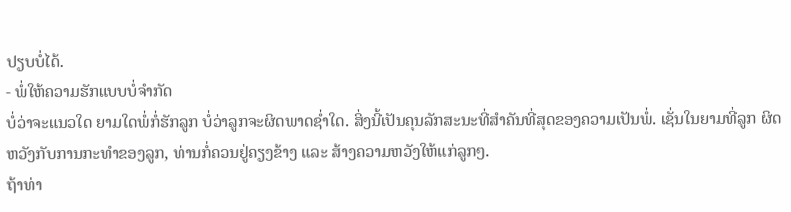ປຽບບໍ່ໄດ້.
- ພໍ່ໃຫ້ຄວາມຮັກແບບບໍ່ຈຳກັດ
ບໍ່ວ່າຈະແນວໃດ ຍາມໃດພໍ່ກໍ່ຮັກລູກ ບໍ່ວ່າລູກຈະຜິດພາດຊໍ່າໃດ. ສິ່ງນີ້ເປັນຄຸນລັກສະນະທີ່ສຳຄັນທີ່ສຸດຂອງຄວາມເປັນພໍ່. ເຊັ່ນໃນຍາມທີ່ລູກ ຜິດຫວັງກັບການກະທຳຂອງລູກ, ທ່ານກໍ່ຄວນຢູ່ຄຽງຂ້າງ ແລະ ສ້າງຄວາມຫວັງໃຫ້ແກ່ລູກໆ.
ຖ້າທ່າ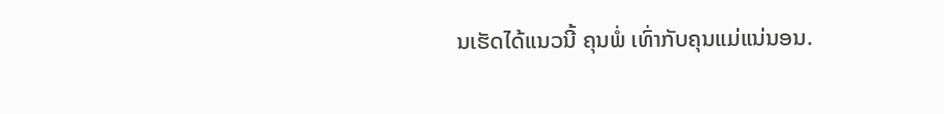ນເຮັດໄດ້ແນວນີ້ ຄຸນພໍ່ ເທົ່າກັບຄຸນແມ່ແນ່ນອນ.